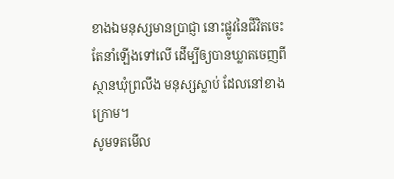ខាងឯមនុស្សមានប្រាជ្ញា នោះផ្លូវនៃជីវិតចេះតែនាំឡើងទៅលើ ដើម្បីឲ្យបានឃ្លាតចេញពីស្ថានឃុំព្រលឹង មនុស្សស្លាប់ ដែលនៅខាងក្រោម។
សូមទតមើល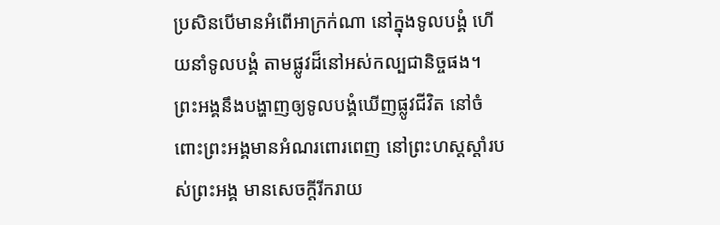ប្រសិនបើមានអំពើអាក្រក់ណា នៅក្នុងទូលបង្គំ ហើយនាំទូលបង្គំ តាមផ្លូវដ៏នៅអស់កល្បជានិច្ចផង។
ព្រះអង្គនឹងបង្ហាញឲ្យទូលបង្គំឃើញផ្លូវជីវិត នៅចំពោះព្រះអង្គមានអំណរពោរពេញ នៅព្រះហស្តស្តាំរបស់ព្រះអង្គ មានសេចក្ដីរីករាយ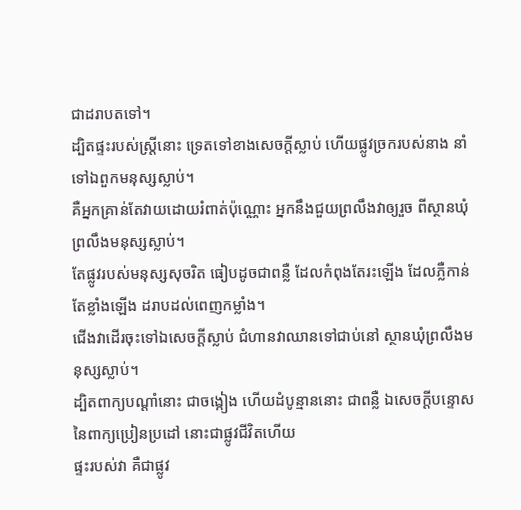ជាដរាបតទៅ។
ដ្បិតផ្ទះរបស់ស្ត្រីនោះ ទ្រេតទៅខាងសេចក្ដីស្លាប់ ហើយផ្លូវច្រករបស់នាង នាំទៅឯពួកមនុស្សស្លាប់។
គឺអ្នកគ្រាន់តែវាយដោយរំពាត់ប៉ុណ្ណោះ អ្នកនឹងជួយព្រលឹងវាឲ្យរួច ពីស្ថានឃុំព្រលឹងមនុស្សស្លាប់។
តែផ្លូវរបស់មនុស្សសុចរិត ធៀបដូចជាពន្លឺ ដែលកំពុងតែរះឡើង ដែលភ្លឺកាន់តែខ្លាំងឡើង ដរាបដល់ពេញកម្លាំង។
ជើងវាដើរចុះទៅឯសេចក្ដីស្លាប់ ជំហានវាឈានទៅជាប់នៅ ស្ថានឃុំព្រលឹងមនុស្សស្លាប់។
ដ្បិតពាក្យបណ្ដាំនោះ ជាចង្កៀង ហើយដំបូន្មាននោះ ជាពន្លឺ ឯសេចក្ដីបន្ទោស នៃពាក្យប្រៀនប្រដៅ នោះជាផ្លូវជីវិតហើយ
ផ្ទះរបស់វា គឺជាផ្លូវ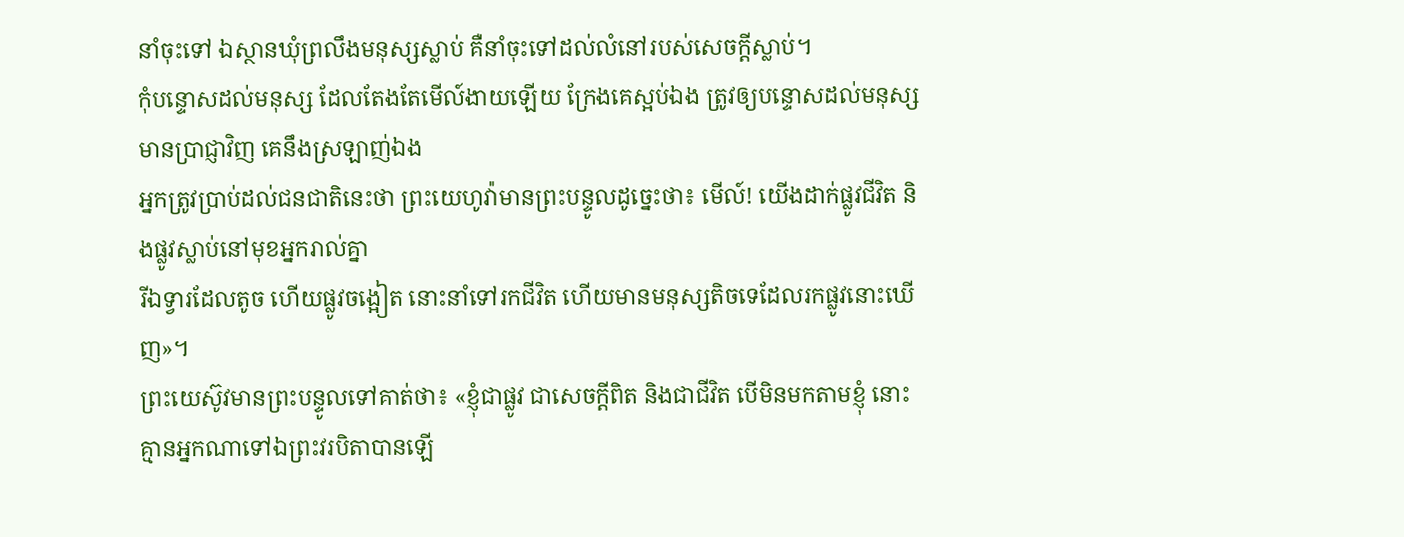នាំចុះទៅ ឯស្ថានឃុំព្រលឹងមនុស្សស្លាប់ គឺនាំចុះទៅដល់លំនៅរបស់សេចក្ដីស្លាប់។
កុំបន្ទោសដល់មនុស្ស ដែលតែងតែមើល៍ងាយឡើយ ក្រែងគេស្អប់ឯង ត្រូវឲ្យបន្ទោសដល់មនុស្សមានប្រាជ្ញាវិញ គេនឹងស្រឡាញ់ឯង
អ្នកត្រូវប្រាប់ដល់ជនជាតិនេះថា ព្រះយេហូវ៉ាមានព្រះបន្ទូលដូច្នេះថា៖ មើល៍! យើងដាក់ផ្លូវជីវិត និងផ្លូវស្លាប់នៅមុខអ្នករាល់គ្នា
រីឯទ្វារដែលតូច ហើយផ្លូវចង្អៀត នោះនាំទៅរកជីវិត ហើយមានមនុស្សតិចទេដែលរកផ្លូវនោះឃើញ»។
ព្រះយេស៊ូវមានព្រះបន្ទូលទៅគាត់ថា៖ «ខ្ញុំជាផ្លូវ ជាសេចក្តីពិត និងជាជីវិត បើមិនមកតាមខ្ញុំ នោះគ្មានអ្នកណាទៅឯព្រះវរបិតាបានឡើ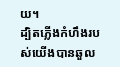យ។
ដ្បិតភ្លើងកំហឹងរបស់យើងបានឆួល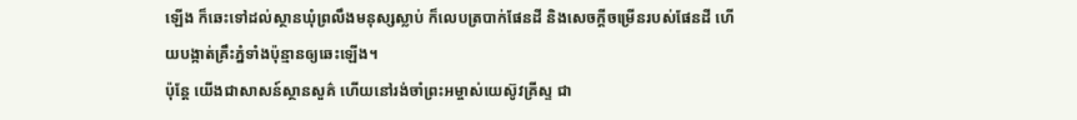ឡើង ក៏ឆេះទៅដល់ស្ថានឃុំព្រលឹងមនុស្សស្លាប់ ក៏លេបត្របាក់ផែនដី និងសេចក្ដីចម្រើនរបស់ផែនដី ហើយបង្កាត់គ្រឹះភ្នំទាំងប៉ុន្មានឲ្យឆេះឡើង។
ប៉ុន្តែ យើងជាសាសន៍ស្ថានសួគ៌ ហើយនៅរង់ចាំព្រះអម្ចាស់យេស៊ូវគ្រីស្ទ ជា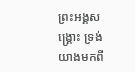ព្រះអង្គសង្គ្រោះ ទ្រង់យាងមកពី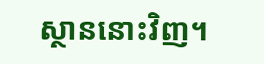ស្ថាននោះវិញ។